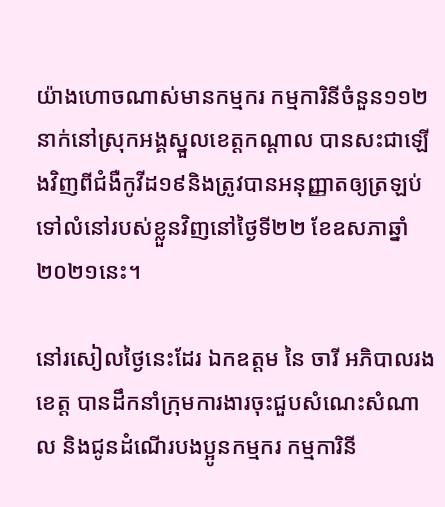យ៉ាងហោចណាស់មានកម្មករ កម្មការិនីចំនួន១១២នាក់នៅស្រុកអង្គស្នួលខេត្តកណ្តាល បានសះជាឡើងវិញពីជំងឺកូវីដ១៩និងត្រូវបានអនុញ្ញាតឲ្យត្រឡប់ទៅលំនៅរបស់ខ្លួនវិញនៅថ្ងៃទី២២ ខែឧសភាឆ្នាំ២០២១នេះ។

នៅរសៀលថ្ងៃនេះដែរ ឯកឧត្តម នៃ ចារី អភិបាលរងខេត្ត បានដឹកនាំក្រុមការងារចុះជួបសំណេះសំណាល និងជូនដំណើរបងប្អូនកម្មករ កម្មការិនី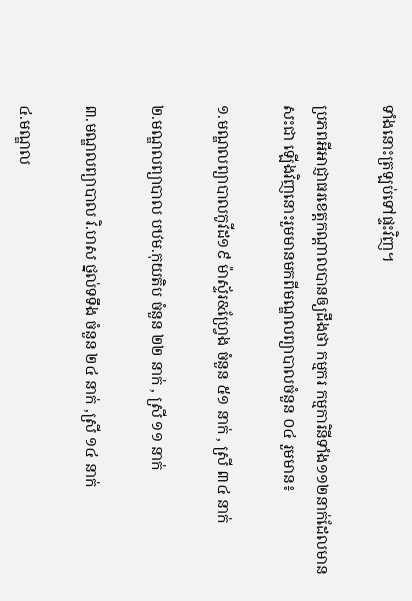ទាំងនោះត្រឡប់ទៅផ្ទះវិញ។

ប្រភពអីអាជ្ញាធរខេត្តកណ្តាលបានឲ្យដឹងថា កម្មករ កម្មការិនីទាំង១១២នាក់ដែលមានសះជា ឡើងវិញនោះរួមមានមកពីមណ្ឌលព្យាបាលចំនួន ០៤ រួមមាន៖

១.មណ្ឌលព្យាបាលកូវីដ១៩ ម៉ាស្ទ័រ&ហ្វ្រែង ចំនួន ៥១ នាក់ , ស្រី ៣៤ នាក់

២.មណ្ឌលព្យាបាល បឋម.កុយតិប ចំនួន ២២ នាក់ , ស្រី ១១ នាក់

៣.មណ្ឌលព្យាបាល វិ.ហស ថ្នល់ទទឹង ចំនួន ២៤ នាក់ ,ស្រី ១៤ នាក់

៤.មណ្ឌល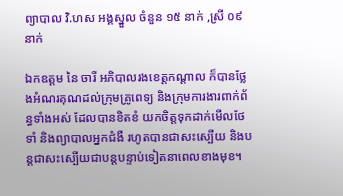ព្យាបាល វិ.ហស អង្គស្នួល ចំនួន ១៥ នាក់ ,ស្រី ០៩ នាក់

ឯកឧត្ដម នៃ ចារី អភិបាលរងខេត្តកណ្ដាល ក៏បានថ្លែងអំណរគុណដល់ក្រុមគ្រូពេទ្យ និងក្រុមការងារពាក់ព័ន្ធទាំងអស់ ដែលបានខិតខំ យកចិត្តទុកដាក់មើលថែទាំ និងព្យាបាលអ្នកជំងឺ រហូតបានជាសះស្បើយ និងបន្តជាសះស្បើយជាបន្តបន្ទាប់ទៀតនាពេលខាងមុខ។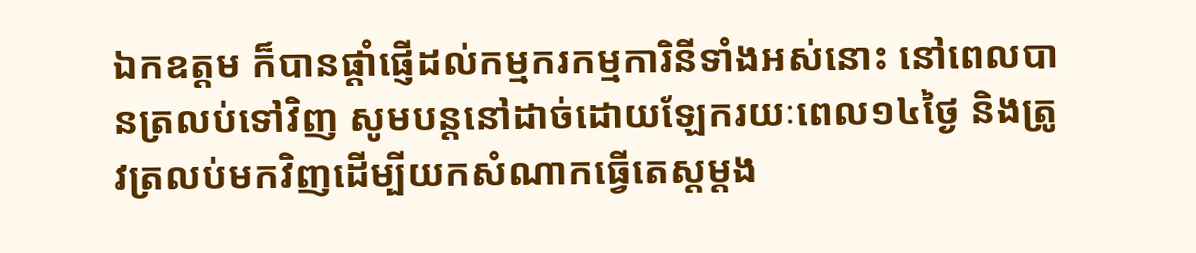ឯកឧត្ដម ក៏បានផ្ដាំផ្ញើដល់កម្មករកម្មការិនីទាំងអស់នោះ នៅពេលបានត្រលប់ទៅវិញ សូមបន្តនៅដាច់ដោយឡែករយៈពេល១៤ថ្ងៃ និងត្រូវត្រលប់មកវិញដើម្បីយកសំណាកធ្វើតេស្តម្តង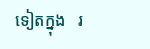ទៀតក្នុង   រ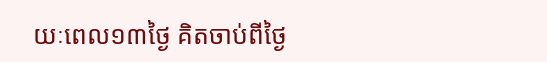យៈពេល១៣ថ្ងៃ គិតចាប់ពីថ្ងៃ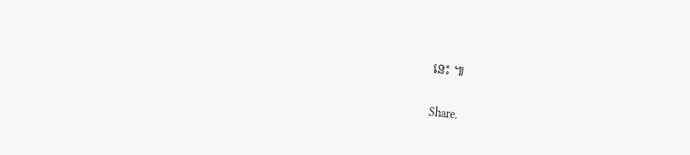នេះ ៕

Share.